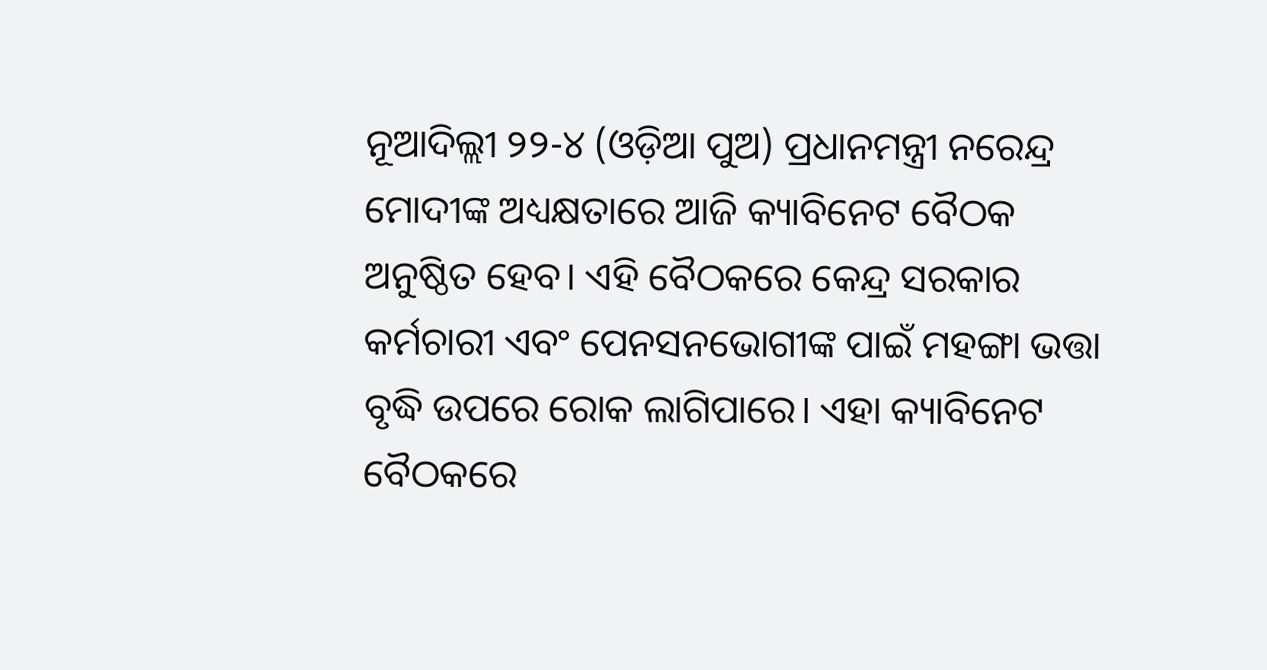ନୂଆଦିଲ୍ଲୀ ୨୨-୪ (ଓଡ଼ିଆ ପୁଅ) ପ୍ରଧାନମନ୍ତ୍ରୀ ନରେନ୍ଦ୍ର ମୋଦୀଙ୍କ ଅଧ୍ୟକ୍ଷତାରେ ଆଜି କ୍ୟାବିନେଟ ବୈଠକ ଅନୁଷ୍ଠିତ ହେବ। ଏହି ବୈଠକରେ କେନ୍ଦ୍ର ସରକାର କର୍ମଚାରୀ ଏବଂ ପେନସନଭୋଗୀଙ୍କ ପାଇଁ ମହଙ୍ଗା ଭତ୍ତା ବୃଦ୍ଧି ଉପରେ ରୋକ ଲାଗିପାରେ। ଏହା କ୍ୟାବିନେଟ ବୈଠକରେ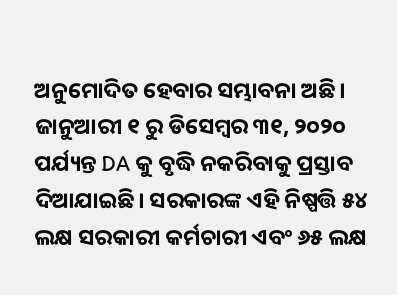ଅନୁମୋଦିତ ହେବାର ସମ୍ଭାବନା ଅଛି। ଜାନୁଆରୀ ୧ ରୁ ଡିସେମ୍ବର ୩୧, ୨୦୨୦ ପର୍ଯ୍ୟନ୍ତ DA କୁ ବୃଦ୍ଧି ନକରିବାକୁ ପ୍ରସ୍ତାବ ଦିଆଯାଇଛି। ସରକାରଙ୍କ ଏହି ନିଷ୍ପତ୍ତି ୫୪ ଲକ୍ଷ ସରକାରୀ କର୍ମଚାରୀ ଏବଂ ୬୫ ଲକ୍ଷ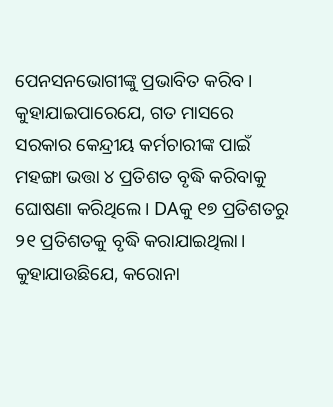ପେନସନଭୋଗୀଙ୍କୁ ପ୍ରଭାବିତ କରିବ। କୁହାଯାଇପାରେଯେ, ଗତ ମାସରେ ସରକାର କେନ୍ଦ୍ରୀୟ କର୍ମଚାରୀଙ୍କ ପାଇଁ ମହଙ୍ଗା ଭତ୍ତା ୪ ପ୍ରତିଶତ ବୃଦ୍ଧି କରିବାକୁ ଘୋଷଣା କରିଥିଲେ। DAକୁ ୧୭ ପ୍ରତିଶତରୁ ୨୧ ପ୍ରତିଶତକୁ ବୃଦ୍ଧି କରାଯାଇଥିଲା।
କୁହାଯାଉଛିଯେ, କରୋନା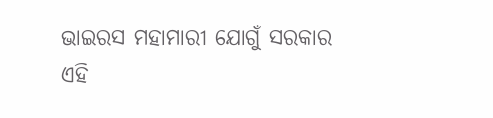ଭାଇରସ ମହାମାରୀ ଯୋଗୁଁ ସରକାର ଏହି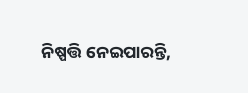ନିଷ୍ପତ୍ତି ନେଇପାରନ୍ତି,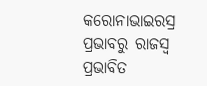କରୋନାଭାଇରସ୍ର ପ୍ରଭାବରୁ ରାଜସ୍ୱ ପ୍ରଭାବିତ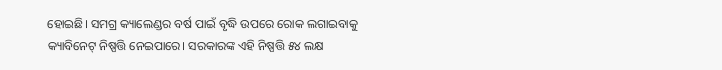ହୋଇଛି। ସମଗ୍ର କ୍ୟାଲେଣ୍ଡର ବର୍ଷ ପାଇଁ ବୃଦ୍ଧି ଉପରେ ରୋକ ଲଗାଇବାକୁ କ୍ୟାବିନେଟ୍ ନିଷ୍ପତ୍ତି ନେଇପାରେ। ସରକାରଙ୍କ ଏହି ନିଷ୍ପତ୍ତି ୫୪ ଲକ୍ଷ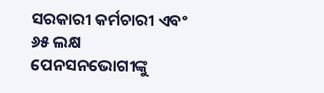ସରକାରୀ କର୍ମଚାରୀ ଏବଂ ୬୫ ଲକ୍ଷ ପେନସନଭୋଗୀଙ୍କୁ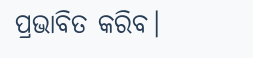ପ୍ରଭାବିତ କରିବ।